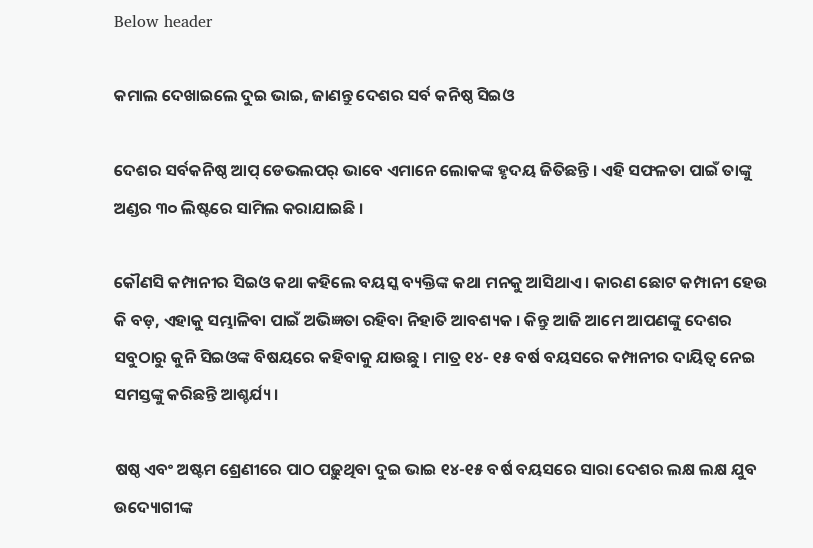Below header

କମାଲ ଦେଖାଇଲେ ଦୁଇ ଭାଇ, ଜାଣନ୍ତୁ ଦେଶର ସର୍ବ କନିଷ୍ଠ ସିଇଓ

ଦେଶର ସର୍ବକନିଷ୍ଠ ଆପ୍ ଡେଭଲପର୍‌ ଭାବେ ଏମାନେ ଲୋକଙ୍କ ହୃଦୟ ଜିତିଛନ୍ତି । ଏହି ସଫଳତା ପାଇଁ ତାଙ୍କୁ ଅଣ୍ଡର ୩୦ ଲିଷ୍ଟରେ ସାମିଲ କରାଯାଇଛି ।

କୌଣସି କମ୍ପାନୀର ସିଇଓ କଥା କହିଲେ ବୟସ୍କ ବ୍ୟକ୍ତିଙ୍କ କଥା ମନକୁ ଆସିଥାଏ । କାରଣ ଛୋଟ କମ୍ପାନୀ ହେଉ କି ବଡ଼, ଏହାକୁ ସମ୍ଭାଳିବା ପାଇଁ ଅଭିଜ୍ଞତା ରହିବା ନିହାତି ଆବଶ୍ୟକ । କିନ୍ତୁ ଆଜି ଆମେ ଆପଣଙ୍କୁ ଦେଶର ସବୁଠାରୁ କୁନି ସିଇଓଙ୍କ ବିଷୟରେ କହିବାକୁ ଯାଉଛୁ । ମାତ୍ର ୧୪- ୧୫ ବର୍ଷ ବୟସରେ କମ୍ପାନୀର ଦାୟିତ୍ୱ ନେଇ ସମସ୍ତଙ୍କୁ କରିଛନ୍ତି ଆଶ୍ଚର୍ଯ୍ୟ ।

ଷଷ୍ଠ ଏବଂ ଅଷ୍ଟମ ଶ୍ରେଣୀରେ ପାଠ ପଢ଼ୁଥିବା ଦୁଇ ଭାଇ ୧୪-୧୫ ବର୍ଷ ବୟସରେ ସାରା ଦେଶର ଲକ୍ଷ ଲକ୍ଷ ଯୁବ ଉଦ୍ୟୋଗୀଙ୍କ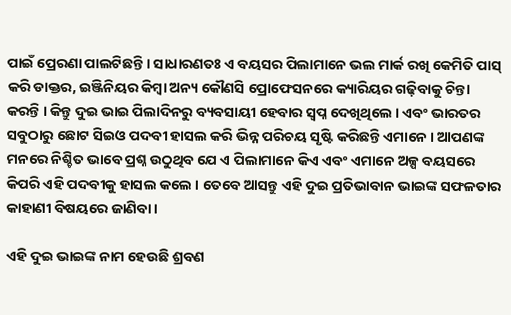ପାଇଁ ପ୍ରେରଣା ପାଲଟିଛନ୍ତି । ସାଧାରଣତଃ ଏ ବୟସର ପିଲାମାନେ ଭଲ ମାର୍କ ରଖି କେମିତି ପାସ୍ କରି ଡାକ୍ତର, ଇଞ୍ଜିନିୟର କିମ୍ବା ଅନ୍ୟ କୌଣସି ପ୍ରୋଫେସନରେ କ୍ୟାରିୟର ଗଢ଼ିବାକୁ ଚିନ୍ତା କରନ୍ତି । କିନ୍ତୁ ଦୁଇ ଭାଇ ପିଲାଦିନରୁ ବ୍ୟବସାୟୀ ହେବାର ସ୍ୱପ୍ନ ଦେଖିଥିଲେ । ଏବଂ ଭାରତର ସବୁଠାରୁ ଛୋଟ ସିଇଓ ପଦବୀ ହାସଲ କରି ଭିନ୍ନ ପରିଚୟ ସୃଷ୍ଟି କରିଛନ୍ତି ଏମାନେ । ଆପଣଙ୍କ ମନରେ ନିଶ୍ଚିତ ଭାବେ ପ୍ରଶ୍ନ ଉଠୁଥିବ ଯେ ଏ ପିଲାମାନେ କିଏ ଏବଂ ଏମାନେ ଅଳ୍ପ ବୟସରେ କିପରି ଏହି ପଦବୀକୁ ହାସଲ କଲେ । ତେବେ ଆସନ୍ତୁ ଏହି ଦୁଇ ପ୍ରତିଭାବାନ ଭାଇଙ୍କ ସଫଳତାର କାହାଣୀ ବିଷୟରେ ଜାଣିବା ।

ଏହି ଦୁଇ ଭାଇଙ୍କ ନାମ ହେଉଛି ଶ୍ରବଣ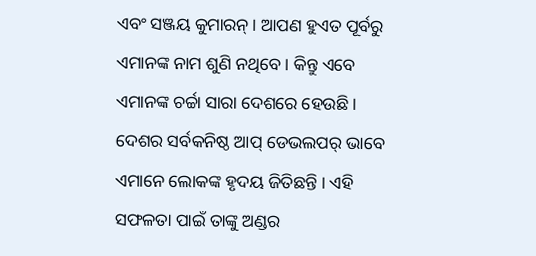ଏବଂ ସଞ୍ଜୟ କୁମାରନ୍ । ଆପଣ ହୁଏତ ପୂର୍ବରୁ ଏମାନଙ୍କ ନାମ ଶୁଣି ନଥିବେ । କିନ୍ତୁ ଏବେ ଏମାନଙ୍କ ଚର୍ଚ୍ଚା ସାରା ଦେଶରେ ହେଉଛି । ଦେଶର ସର୍ବକନିଷ୍ଠ ଆପ୍ ଡେଭଲପର୍‌ ଭାବେ ଏମାନେ ଲୋକଙ୍କ ହୃଦୟ ଜିତିଛନ୍ତି । ଏହି ସଫଳତା ପାଇଁ ତାଙ୍କୁ ଅଣ୍ଡର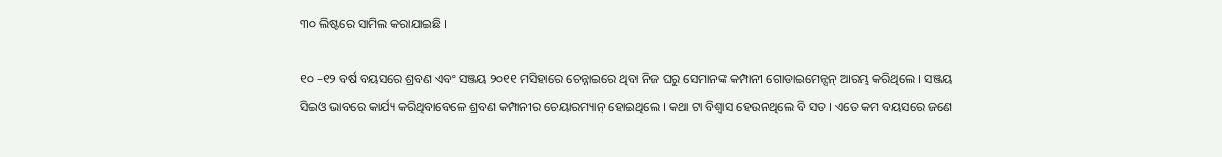୩୦ ଲିଷ୍ଟରେ ସାମିଲ କରାଯାଇଛି ।

୧୦ –୧୨ ବର୍ଷ ବୟସରେ ଶ୍ରବଣ ଏବଂ ସଞ୍ଜୟ ୨୦୧୧ ମସିହାରେ ଚେନ୍ନାଇରେ ଥିବା ନିଜ ଘରୁ ସେମାନଙ୍କ କମ୍ପାନୀ ଗୋଡାଇମେନ୍ସନ୍ ଆରମ୍ଭ କରିଥିଲେ । ସଞ୍ଜୟ ସିଇଓ ଭାବରେ କାର୍ଯ୍ୟ କରିଥିବାବେଳେ ଶ୍ରବଣ କମ୍ପାନୀର ଚେୟାରମ୍ୟାନ୍ ହୋଇଥିଲେ । କଥା ଟା ବିଶ୍ୱାସ ହେଉନଥିଲେ ବି ସତ । ଏତେ କମ ବୟସରେ ଜଣେ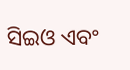ସିଇଓ ଏବଂ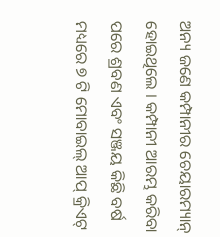ଅନ୍ୟ ଜଣେ କମ୍ପାନୀର ଚେୟାରମ୍ୟାନ୍ ହୋଇଥିଲେ । କମ୍ପାନୀ ଆରମ୍ଭ କରିବା ପରେ ଶ୍ରବଣ ଏବଂ ସଞ୍ଜୟ କିଛି ବର୍ଷ ମଧ୍ୟରେ ୭ ଟି ମୋବାଇଲ୍ ଆପ୍ କ୍ରିଏଟ୍‌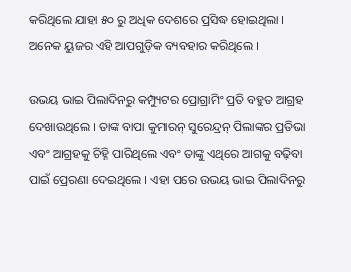କରିଥିଲେ ଯାହା ୫୦ ରୁ ଅଧିକ ଦେଶରେ ପ୍ରସିଦ୍ଧ ହୋଇଥିଲା । ଅନେକ ୟୁଜର ଏହି ଆପଗୁଡ଼ିକ ବ୍ୟବହାର କରିଥିଲେ ।

ଉଭୟ ଭାଇ ପିଲାଦିନରୁ କମ୍ପ୍ୟୁଟର ପ୍ରୋଗ୍ରାମିଂ ପ୍ରତି ବହୁତ ଆଗ୍ରହ ଦେଖାଉଥିଲେ । ତାଙ୍କ ବାପା କୁମାରନ୍ ସୁରେନ୍ଦ୍ରନ୍ ପିଲାଙ୍କର ପ୍ରତିଭା ଏବଂ ଆଗ୍ରହକୁ ଚିହ୍ନି ପାରିଥିଲେ ଏବଂ ତାଙ୍କୁ ଏଥିରେ ଆଗକୁ ବଢ଼ିବା ପାଇଁ ପ୍ରେରଣା ଦେଇଥିଲେ । ଏହା ପରେ ଉଭୟ ଭାଇ ପିଲାଦିନରୁ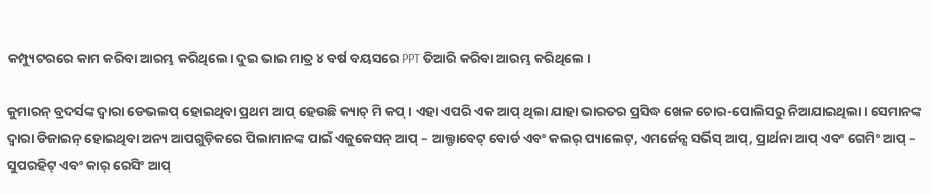କମ୍ପ୍ୟୁଟରରେ କାମ କରିବା ଆରମ୍ଭ କରିଥିଲେ। ଦୁଇ ଭାଇ ମାତ୍ର ୪ ବର୍ଷ ବୟସରେ PPT ତିଆରି କରିବା ଆରମ୍ଭ କରିଥିଲେ ।

କୁମାରନ୍ ବ୍ରଦର୍ସଙ୍କ ଦ୍ୱାରା ଡେଭଲପ୍‌ ହୋଇଥିବା ପ୍ରଥମ ଆପ୍ ହେଉଛି କ୍ୟାଚ୍ ମି କପ୍ । ଏହା ଏପରି ଏକ ଆପ୍‌ ଥିଲା ଯାହା ଭାରତର ପ୍ରସିଦ୍ଧ ଖେଳ ଚୋର-ପୋଲିସରୁ ନିଆଯାଇଥିଲା । ସେମାନଙ୍କ ଦ୍ୱାରା ଡିଜାଇନ୍ ହୋଇଥିବା ଅନ୍ୟ ଆପଗୁଡ଼ିକରେ ପିଲାମାନଙ୍କ ପାଇଁ ଏଜୁକେସନ୍‌ ଆପ୍ – ଆଲ୍ଫାବେଟ୍‌ ବୋର୍ଡ ଏବଂ କଲର୍‌ ପ୍ୟାଲେଟ୍, ଏମର୍ଜେନ୍ସ ସର୍ଭିସ୍‌ ଆପ୍, ପ୍ରାର୍ଥନା ଆପ୍ ଏବଂ ଗେମିଂ ଆପ୍ – ସୁପରହିଟ୍ ଏବଂ କାର୍ ରେସିଂ ଆପ୍‌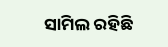ସାମିଲ ରହିଛି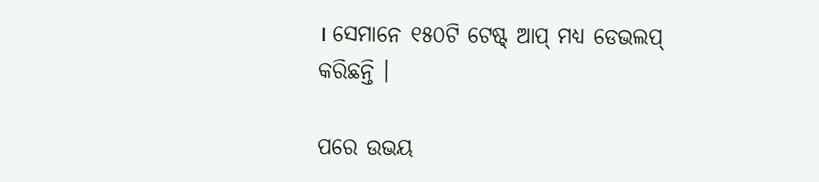। ସେମାନେ ୧୫୦ଟି ଟେଷ୍ଟ୍ ଆପ୍ ମଧ୍ୟ ଡେଭଲପ୍‌ କରିଛନ୍ତି ।

ପରେ ଉଭୟ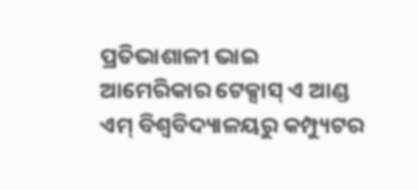ପ୍ରତିଭାଶାଳୀ ଭାଇ ଆମେରିକାର ଟେକ୍ସାସ୍ ଏ ଆଣ୍ଡ ଏମ୍ ବିଶ୍ୱବିଦ୍ୟାଳୟରୁ କମ୍ପ୍ୟୁଟର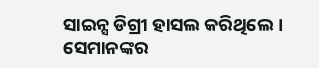ସାଇନ୍ସ ଡିଗ୍ରୀ ହାସଲ କରିଥିଲେ। ସେମାନଙ୍କର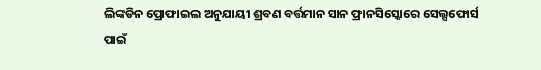ଲିଙ୍କଡିନ ପ୍ରୋଫାଇଲ ଅନୁଯାୟୀ ଶ୍ରବଣ ବର୍ତ୍ତମାନ ସାନ ଫ୍ରାନସିସ୍କୋରେ ସେଲ୍ସଫୋର୍ସ ପାଇଁ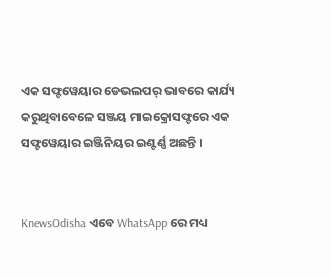ଏକ ସଫ୍ଟୱେୟାର ଡେଭଲପର୍ ଭାବରେ କାର୍ଯ୍ୟ କରୁଥିବାବେଳେ ସଞ୍ଜୟ ମାଇକ୍ରୋସଫ୍ଟରେ ଏକ ସଫ୍ଟୱେୟାର ଇଞ୍ଜିନିୟର ଇଣ୍ଟର୍ଣ୍ଣ ଅଛନ୍ତି ।


KnewsOdisha ଏବେ WhatsApp ରେ ମଧ୍ୟ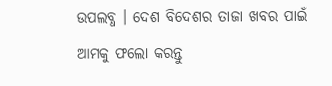ଉପଲବ୍ଧ । ଦେଶ ବିଦେଶର ତାଜା ଖବର ପାଇଁ ଆମକୁ ଫଲୋ କରନ୍ତୁ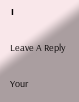।

Leave A Reply

Your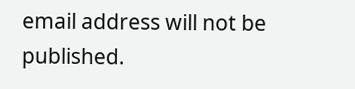email address will not be published.